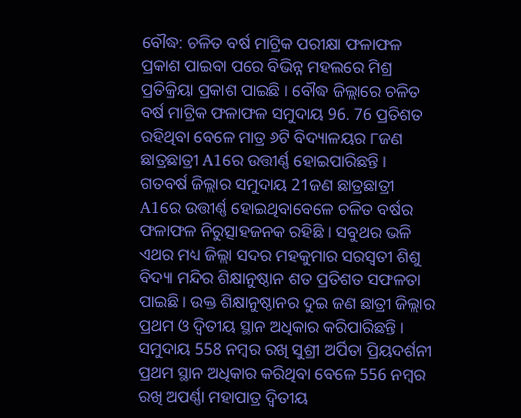ବୌଦ୍ଧ: ଚଳିତ ବର୍ଷ ମାଟ୍ରିକ ପରୀକ୍ଷା ଫଳାଫଳ ପ୍ରକାଶ ପାଇବା ପରେ ବିଭିନ୍ନ ମହଲରେ ମିଶ୍ର ପ୍ରତିକ୍ରିୟା ପ୍ରକାଶ ପାଇଛି । ବୌଦ୍ଧ ଜିଲ୍ଲାରେ ଚଳିତ ବର୍ଷ ମାଟ୍ରିକ ଫଳାଫଳ ସମୁଦାୟ 96. 76 ପ୍ରତିଶତ ରହିଥିବା ବେଳେ ମାତ୍ର ୬ଟି ବିଦ୍ୟାଳୟର ୮ଜଣ ଛାତ୍ରଛାତ୍ରୀ A1ରେ ଉତ୍ତୀର୍ଣ୍ଣ ହୋଇପାରିଛନ୍ତି । ଗତବର୍ଷ ଜିଲ୍ଲାର ସମୁଦାୟ 21ଜଣ ଛାତ୍ରଛାତ୍ରୀ A1ରେ ଉତ୍ତୀର୍ଣ୍ଣ ହୋଇଥିବାବେଳେ ଚଳିତ ବର୍ଷର ଫଳାଫଳ ନିରୁତ୍ସାହଜନକ ରହିଛି । ସବୁଥର ଭଳି ଏଥର ମଧ୍ୟ ଜିଲ୍ଲା ସଦର ମହକୁମାର ସରସ୍ୱତୀ ଶିଶୁ ବିଦ୍ୟା ମନ୍ଦିର ଶିକ୍ଷାନୁଷ୍ଠାନ ଶତ ପ୍ରତିଶତ ସଫଳତା ପାଇଛି । ଉକ୍ତ ଶିକ୍ଷାନୁଷ୍ଠାନର ଦୁଇ ଜଣ ଛାତ୍ରୀ ଜିଲ୍ଲାର ପ୍ରଥମ ଓ ଦ୍ବିତୀୟ ସ୍ଥାନ ଅଧିକାର କରିପାରିଛନ୍ତି । ସମୁଦାୟ 558 ନମ୍ବର ରଖି ସୁଶ୍ରୀ ଅର୍ପିତା ପ୍ରିୟଦର୍ଶନୀ ପ୍ରଥମ ସ୍ଥାନ ଅଧିକାର କରିଥିବା ବେଳେ 556 ନମ୍ବର ରଖି ଅପର୍ଣ୍ଣା ମହାପାତ୍ର ଦ୍ୱିତୀୟ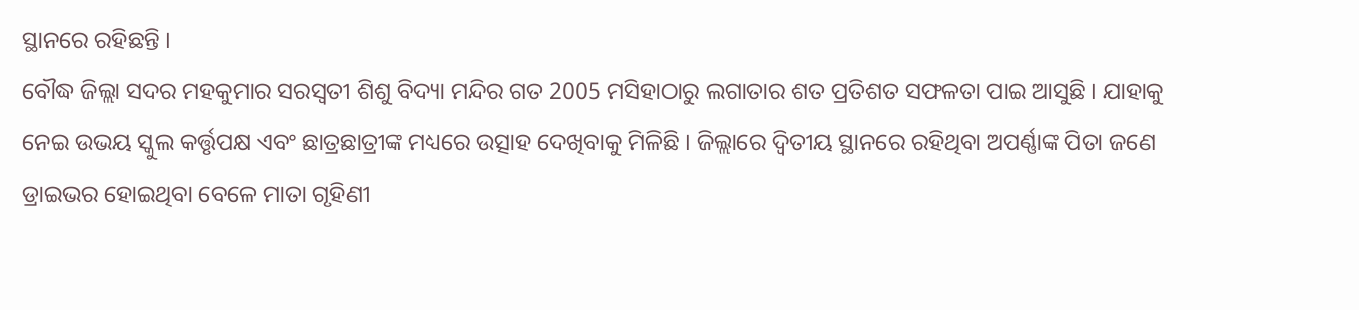ସ୍ଥାନରେ ରହିଛନ୍ତି ।
ବୌଦ୍ଧ ଜିଲ୍ଲା ସଦର ମହକୁମାର ସରସ୍ୱତୀ ଶିଶୁ ବିଦ୍ୟା ମନ୍ଦିର ଗତ 2005 ମସିହାଠାରୁ ଲଗାତାର ଶତ ପ୍ରତିଶତ ସଫଳତା ପାଇ ଆସୁଛି । ଯାହାକୁ ନେଇ ଉଭୟ ସ୍କୁଲ କର୍ତ୍ତୃପକ୍ଷ ଏବଂ ଛାତ୍ରଛାତ୍ରୀଙ୍କ ମଧ୍ୟରେ ଉତ୍ସାହ ଦେଖିବାକୁ ମିଳିଛି । ଜିଲ୍ଲାରେ ଦ୍ବିତୀୟ ସ୍ଥାନରେ ରହିଥିବା ଅପର୍ଣ୍ଣାଙ୍କ ପିତା ଜଣେ ଡ୍ରାଇଭର ହୋଇଥିବା ବେଳେ ମାତା ଗୃହିଣୀ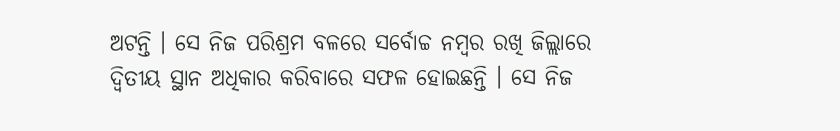ଅଟନ୍ତି । ସେ ନିଜ ପରିଶ୍ରମ ବଳରେ ସର୍ବୋଚ୍ଚ ନମ୍ବର ରଖି ଜିଲ୍ଲାରେ ଦ୍ବିତୀୟ ସ୍ଥାନ ଅଧିକାର କରିବାରେ ସଫଳ ହୋଇଛନ୍ତି । ସେ ନିଜ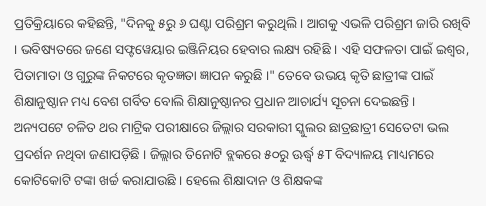ପ୍ରତିକ୍ରିୟାରେ କହିଛନ୍ତି, "ଦିନକୁ ୫ରୁ ୬ ଘଣ୍ଟା ପରିଶ୍ରମ କରୁଥିଲି । ଆଗକୁ ଏଭଳି ପରିଶ୍ରମ ଜାରି ରଖିବି । ଭବିଷ୍ୟତରେ ଜଣେ ସଫ୍ଟୱେୟାର ଇଞ୍ଜିନିୟର ହେବାର ଲକ୍ଷ୍ୟ ରହିଛି । ଏହି ସଫଳତା ପାଇଁ ଇଶ୍ବର, ପିତାମାତା ଓ ଗୁରୁଙ୍କ ନିକଟରେ କୃତଜ୍ଞତା ଜ୍ଞାପନ କରୁଛି ।" ତେବେ ଉଭୟ କୃତି ଛାତ୍ରୀଙ୍କ ପାଇଁ ଶିକ୍ଷାନୁଷ୍ଠାନ ମଧ୍ୟ ବେଶ ଗର୍ବିତ ବୋଲି ଶିକ୍ଷାନୁଷ୍ଠାନର ପ୍ରଧାନ ଆଚାର୍ଯ୍ୟ ସୂଚନା ଦେଇଛନ୍ତି ।
ଅନ୍ୟପଟେ ଚଳିତ ଥର ମାଟ୍ରିକ ପରୀକ୍ଷାରେ ଜିଲ୍ଲାର ସରକାରୀ ସ୍କୁଲର ଛାତ୍ରଛାତ୍ରୀ ସେତେଟା ଭଲ ପ୍ରଦର୍ଶନ ନଥିବା ଜଣାପଡ଼ିଛି । ଜିଲ୍ଲାର ତିନୋଟି ବ୍ଲକରେ ୫୦ରୁ ଊର୍ଦ୍ଧ୍ବ ୫T ବିଦ୍ୟାଳୟ ମାଧ୍ୟମରେ କୋଟିକୋଟି ଟଙ୍କା ଖର୍ଚ୍ଚ କରାଯାଉଛି । ହେଲେ ଶିକ୍ଷାଦାନ ଓ ଶିକ୍ଷକଙ୍କ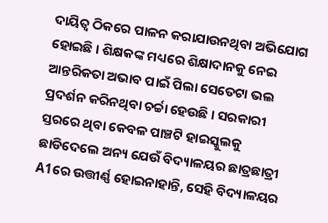ଦାୟିତ୍ୱ ଠିକରେ ପାଳନ କରାଯାଉନଥିବା ଅଭିଯୋଗ ହୋଇଛି । ଶିକ୍ଷକଙ୍କ ମଧ୍ୟରେ ଶିକ୍ଷାଦାନକୁ ନେଇ ଆନ୍ତରିକତା ଅଭାବ ପାଇଁ ପିଲା ସେତେଟା ଭଲ ପ୍ରଦର୍ଶନ କରିନଥିବା ଚର୍ଚ୍ଚା ହେଉଛି । ସରକାରୀ ସ୍ତରରେ ଥିବା କେବଳ ପାଞ୍ଚଟି ହାଇସ୍କୁଲକୁ ଛାଡିଦେଲେ ଅନ୍ୟ ଯେଉଁ ବିଦ୍ୟାଳୟର ଛାତ୍ରଛାତ୍ରୀ A1ରେ ଉତ୍ତୀର୍ଣ୍ଣ ହୋଇନାହାନ୍ତି, ସେହି ବିଦ୍ୟାଳୟର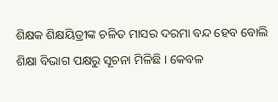ଶିକ୍ଷକ ଶିକ୍ଷୟିତ୍ରୀଙ୍କ ଚଳିତ ମାସର ଦରମା ବନ୍ଦ ହେବ ବୋଲି ଶିକ୍ଷା ବିଭାଗ ପକ୍ଷରୁ ସୂଚନା ମିଳିଛି । କେବଳ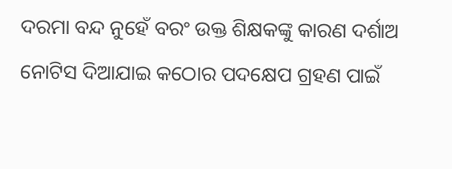ଦରମା ବନ୍ଦ ନୁହେଁ ବରଂ ଉକ୍ତ ଶିକ୍ଷକଙ୍କୁ କାରଣ ଦର୍ଶାଅ ନୋଟିସ ଦିଆଯାଇ କଠୋର ପଦକ୍ଷେପ ଗ୍ରହଣ ପାଇଁ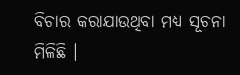ବିଚାର କରାଯାଉଥିବା ମଧ୍ୟ ସୂଚନା ମିଳିଛି ।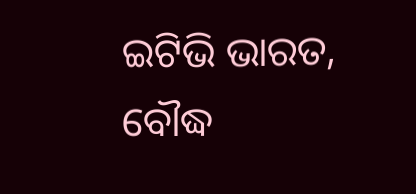ଇଟିଭି ଭାରତ, ବୌଦ୍ଧ